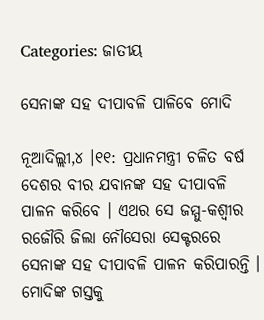Categories: ଜାତୀୟ

ସେନାଙ୍କ ସହ ଦୀପାବଳି ପାଳିବେ ମୋଦି

ନୂଆଦିଲ୍ଲୀ,୪ ।୧୧: ପ୍ରଧାନମନ୍ତ୍ରୀ ଚଳିତ ବର୍ଷ ଦେଶର ବୀର ଯବାନଙ୍କ ସହ ଦୀପାବଳି ପାଳନ କରିବେ । ଏଥର ସେ ଜମ୍ମୁ-କଶ୍ୱୀର ରଜୌରି ଜିଲା ନୌସେରା ସେକ୍ଟରରେ ସେନାଙ୍କ ସହ ଦୀପାବଳି ପାଳନ କରିପାରନ୍ତି । ମୋଦିଙ୍କ ଗସ୍ତକୁ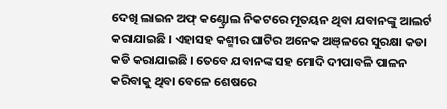ଦେଖି ଲାଇନ ଅଫ୍ କଣ୍ଟ୍ରୋଲ ନିକଟରେ ମୂତୟନ ଥିବା ଯବାନଙ୍କୁ ଆଲର୍ଟ କରାଯାଇଛି । ଏହାସହ କଶ୍ମୀର ଘାଟିର ଅନେକ ଅଞ୍‌ଳରେ ସୁରକ୍ଷା କଡା କଡି କରାଯାଇଛି । ତେବେ ଯବାନଙ୍କ ସହ ମୋଦି ଦୀପାବଳି ପାଳନ କରିବାକୁ ଥିବା ବେଳେ ଶେଷରେ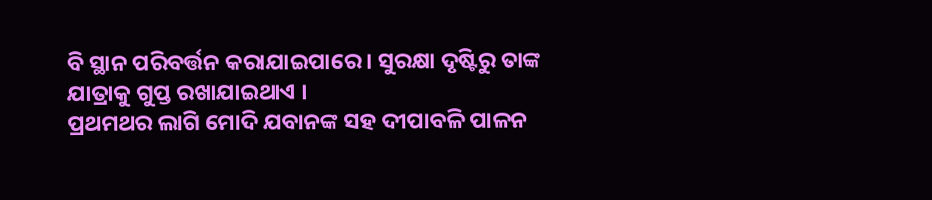ବି ସ୍ଥାନ ପରିବର୍ତ୍ତନ କରାଯାଇପାରେ । ସୁରକ୍ଷା ଦୃଷ୍ଟିରୁ ତାଙ୍କ ଯାତ୍ରାକୁ ଗୁପ୍ତ ରଖାଯାଇଥାଏ ।
ପ୍ରଥମଥର ଲାଗି ମୋଦି ଯବାନଙ୍କ ସହ ଦୀପାବଳି ପାଳନ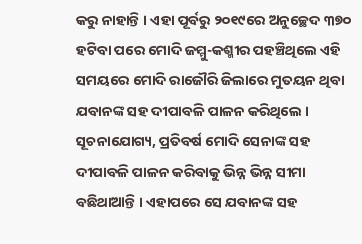କରୁ ନାହାନ୍ତି । ଏହା ପୂର୍ବରୁ ୨୦୧୯ରେ ଅନୁଚ୍ଛେଦ ୩୭୦ ହଟିବା ପରେ ମୋଦି ଜମ୍ମୁ-କଶ୍ମୀର ପହଞ୍ଚିଥିଲେ ଏହି ସମୟରେ ମୋଦି ରାଜୌରି ଜିଲାରେ ମୁତୟନ ଥିବା ଯବାନଙ୍କ ସହ ଦୀପାବଳି ପାଳନ କରିଥିଲେ । ସୂଚନାଯୋଗ୍ୟ, ପ୍ରତିବର୍ଷ ମୋଦି ସେନାଙ୍କ ସହ ଦୀପାବଳି ପାଳନ କରିବାକୁ ଭିନ୍ନ ଭିନ୍ନ ସୀମା ବଛିଥାଆନ୍ତି । ଏହାପରେ ସେ ଯବାନଙ୍କ ସହ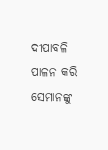ଦୀପାବଳି ପାଳନ କରି ସେମାନଙ୍କୁ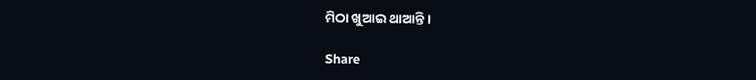ମିଠା ଖୁଆଇ ଥାଆନ୍ତି ।

Share